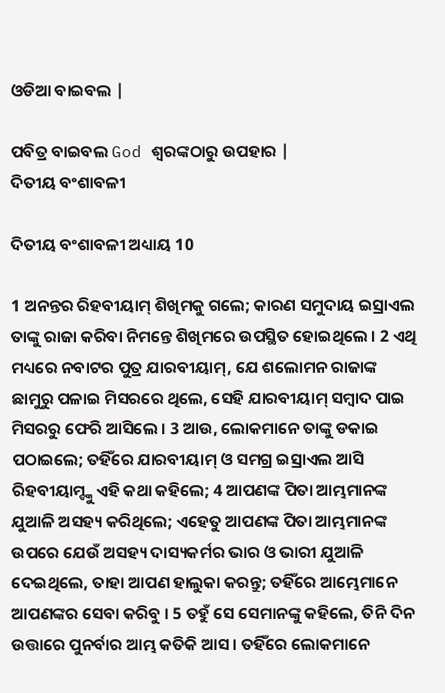ଓଡିଆ ବାଇବଲ |

ପବିତ୍ର ବାଇବଲ God ଶ୍ବରଙ୍କଠାରୁ ଉପହାର |
ଦିତୀୟ ବଂଶାବଳୀ

ଦିତୀୟ ବଂଶାବଳୀ ଅଧ୍ୟାୟ 10

1 ଅନନ୍ତର ରିହବୀୟାମ୍ ଶିଖିମକୁ ଗଲେ; କାରଣ ସମୁଦାୟ ଇସ୍ରାଏଲ ତାଙ୍କୁ ରାଜା କରିବା ନିମନ୍ତେ ଶିଖିମରେ ଉପସ୍ଥିତ ହୋଇଥିଲେ । 2 ଏଥି ମଧ୍ୟରେ ନବାଟର ପୁତ୍ର ଯାରବୀୟାମ୍, ଯେ ଶଲୋମନ ରାଜାଙ୍କ ଛାମୁରୁ ପଳାଇ ମିସରରେ ଥିଲେ, ସେହି ଯାରବୀୟାମ୍ ସମ୍ଵାଦ ପାଇ ମିସରରୁ ଫେରି ଆସିଲେ । 3 ଆଉ, ଲୋକମାନେ ତାଙ୍କୁ ଡକାଇ ପଠାଇଲେ; ତହିଁରେ ଯାରବୀୟାମ୍ ଓ ସମଗ୍ର ଇସ୍ରାଏଲ ଆସି ରିହବୀୟାମ୍ଙ୍କୁ ଏହି କଥା କହିଲେ; 4 ଆପଣଙ୍କ ପିତା ଆମ୍ଭମାନଙ୍କ ଯୁଆଳି ଅସହ୍ୟ କରିଥିଲେ; ଏହେତୁ ଆପଣଙ୍କ ପିତା ଆମ୍ଭମାନଙ୍କ ଉପରେ ଯେଉଁ ଅସହ୍ୟ ଦାସ୍ୟକର୍ମର ଭାର ଓ ଭାରୀ ଯୁଆଳି ଦେଇଥିଲେ, ତାହା ଆପଣ ହାଲୁକା କରନ୍ତୁ; ତହିଁରେ ଆମ୍ଭେମାନେ ଆପଣଙ୍କର ସେବା କରିବୁ । 5 ତହୁଁ ସେ ସେମାନଙ୍କୁ କହିଲେ, ତିନି ଦିନ ଉତ୍ତାରେ ପୁନର୍ବାର ଆମ୍ଭ କତିକି ଆସ । ତହିଁରେ ଲୋକମାନେ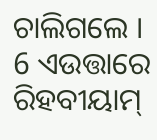ଚାଲିଗଲେ । 6 ଏଉତ୍ତାରେ ରିହବୀୟାମ୍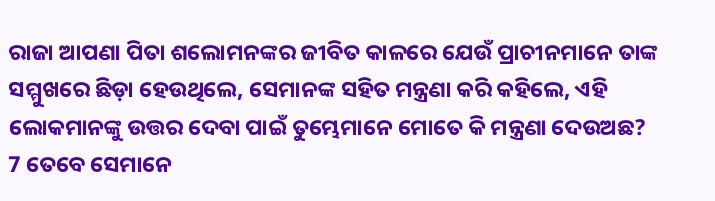ରାଜା ଆପଣା ପିତା ଶଲୋମନଙ୍କର ଜୀବିତ କାଳରେ ଯେଉଁ ପ୍ରାଚୀନମାନେ ତାଙ୍କ ସମ୍ମୁଖରେ ଛିଡ଼ା ହେଉଥିଲେ, ସେମାନଙ୍କ ସହିତ ମନ୍ତ୍ରଣା କରି କହିଲେ, ଏହି ଲୋକମାନଙ୍କୁ ଉତ୍ତର ଦେବା ପାଇଁ ତୁମ୍ଭେମାନେ ମୋତେ କି ମନ୍ତ୍ରଣା ଦେଉଅଛ? 7 ତେବେ ସେମାନେ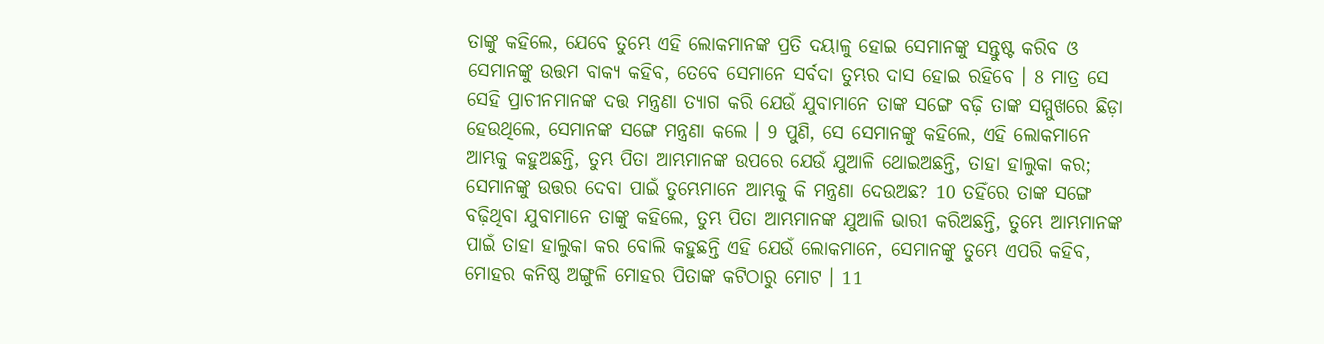ତାଙ୍କୁ କହିଲେ, ଯେବେ ତୁମ୍ଭେ ଏହି ଲୋକମାନଙ୍କ ପ୍ରତି ଦୟାଳୁ ହୋଇ ସେମାନଙ୍କୁ ସନ୍ତୁଷ୍ଟ କରିବ ଓ ସେମାନଙ୍କୁ ଉତ୍ତମ ବାକ୍ୟ କହିବ, ତେବେ ସେମାନେ ସର୍ବଦା ତୁମ୍ଭର ଦାସ ହୋଇ ରହିବେ । 8 ମାତ୍ର ସେ ସେହି ପ୍ରାଚୀନମାନଙ୍କ ଦତ୍ତ ମନ୍ତ୍ରଣା ତ୍ୟାଗ କରି ଯେଉଁ ଯୁବାମାନେ ତାଙ୍କ ସଙ୍ଗେ ବଢ଼ି ତାଙ୍କ ସମ୍ମୁଖରେ ଛିଡ଼ା ହେଉଥିଲେ, ସେମାନଙ୍କ ସଙ୍ଗେ ମନ୍ତ୍ରଣା କଲେ । 9 ପୁଣି, ସେ ସେମାନଙ୍କୁ କହିଲେ, ଏହି ଲୋକମାନେ ଆମ୍ଭକୁ କହୁଅଛନ୍ତି, ତୁମ୍ଭ ପିତା ଆମ୍ଭମାନଙ୍କ ଉପରେ ଯେଉଁ ଯୁଆଳି ଥୋଇଅଛନ୍ତି, ତାହା ହାଲୁକା କର; ସେମାନଙ୍କୁ ଉତ୍ତର ଦେବା ପାଇଁ ତୁମ୍ଭେମାନେ ଆମ୍ଭକୁ କି ମନ୍ତ୍ରଣା ଦେଉଅଛ? 10 ତହିଁରେ ତାଙ୍କ ସଙ୍ଗେ ବଢ଼ିଥିବା ଯୁବାମାନେ ତାଙ୍କୁ କହିଲେ, ତୁମ୍ଭ ପିତା ଆମ୍ଭମାନଙ୍କ ଯୁଆଳି ଭାରୀ କରିଅଛନ୍ତି, ତୁମ୍ଭେ ଆମ୍ଭମାନଙ୍କ ପାଇଁ ତାହା ହାଲୁକା କର ବୋଲି କହୁଛନ୍ତି ଏହି ଯେଉଁ ଲୋକମାନେ, ସେମାନଙ୍କୁ ତୁମ୍ଭେ ଏପରି କହିବ, ମୋହର କନିଷ୍ଠ ଅଙ୍ଗୁଳି ମୋହର ପିତାଙ୍କ କଟିଠାରୁ ମୋଟ । 11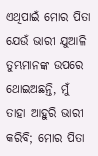ଏଥିପାଇଁ ମୋର ପିତା ଯେଉଁ ଭାରୀ ଯୁଆଳି ତୁମ୍ଭମାନଙ୍କ ଉପରେ ଥୋଇଅଛନ୍ତି, ମୁଁ ତାହା ଆହୁରି ଭାରୀ କରିବି; ମୋର ପିତା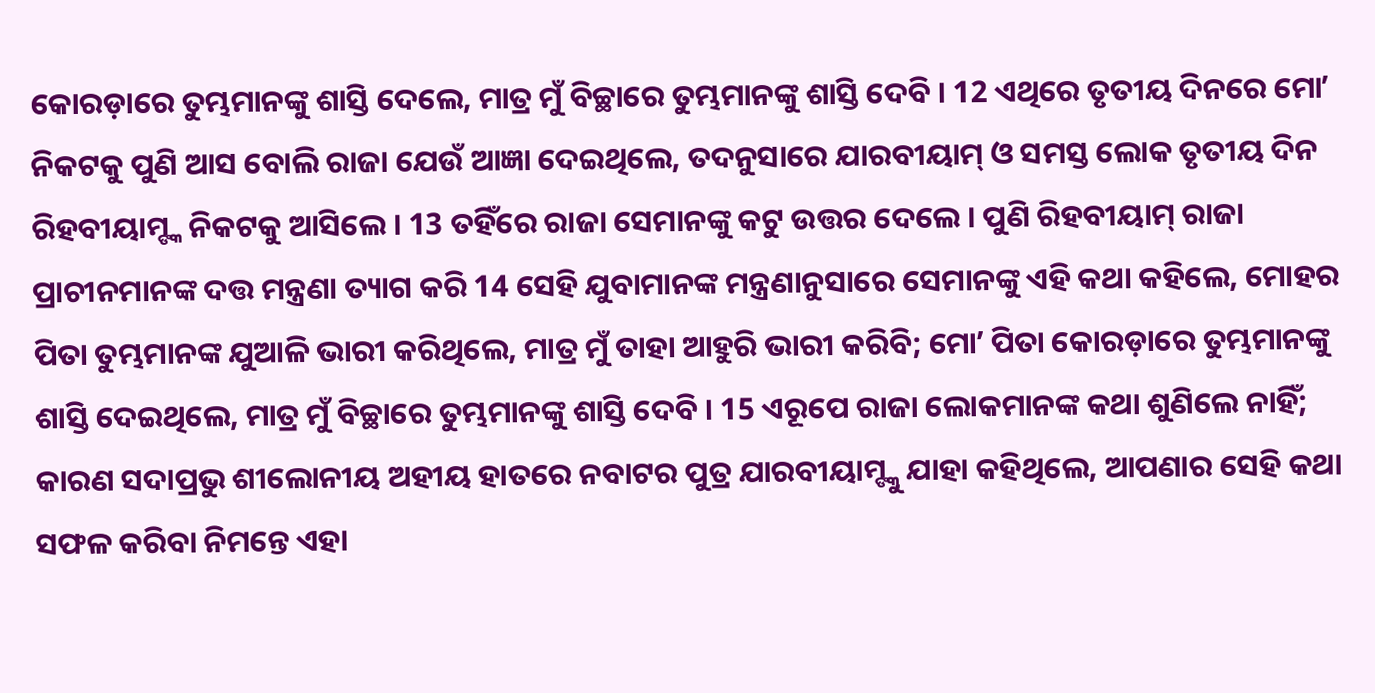କୋରଡ଼ାରେ ତୁମ୍ଭମାନଙ୍କୁ ଶାସ୍ତି ଦେଲେ, ମାତ୍ର ମୁଁ ବିଚ୍ଛାରେ ତୁମ୍ଭମାନଙ୍କୁ ଶାସ୍ତି ଦେବି । 12 ଏଥିରେ ତୃତୀୟ ଦିନରେ ମୋʼ ନିକଟକୁ ପୁଣି ଆସ ବୋଲି ରାଜା ଯେଉଁ ଆଜ୍ଞା ଦେଇଥିଲେ, ତଦନୁସାରେ ଯାରବୀୟାମ୍ ଓ ସମସ୍ତ ଲୋକ ତୃତୀୟ ଦିନ ରିହବୀୟାମ୍ଙ୍କ ନିକଟକୁ ଆସିଲେ । 13 ତହିଁରେ ରାଜା ସେମାନଙ୍କୁ କଟୁ ଉତ୍ତର ଦେଲେ । ପୁଣି ରିହବୀୟାମ୍ ରାଜା ପ୍ରାଚୀନମାନଙ୍କ ଦତ୍ତ ମନ୍ତ୍ରଣା ତ୍ୟାଗ କରି 14 ସେହି ଯୁବାମାନଙ୍କ ମନ୍ତ୍ରଣାନୁସାରେ ସେମାନଙ୍କୁ ଏହି କଥା କହିଲେ, ମୋହର ପିତା ତୁମ୍ଭମାନଙ୍କ ଯୁଆଳି ଭାରୀ କରିଥିଲେ, ମାତ୍ର ମୁଁ ତାହା ଆହୁରି ଭାରୀ କରିବି; ମୋʼ ପିତା କୋରଡ଼ାରେ ତୁମ୍ଭମାନଙ୍କୁ ଶାସ୍ତି ଦେଇଥିଲେ, ମାତ୍ର ମୁଁ ବିଚ୍ଛାରେ ତୁମ୍ଭମାନଙ୍କୁ ଶାସ୍ତି ଦେବି । 15 ଏରୂପେ ରାଜା ଲୋକମାନଙ୍କ କଥା ଶୁଣିଲେ ନାହିଁ; କାରଣ ସଦାପ୍ରଭୁ ଶୀଲୋନୀୟ ଅହୀୟ ହାତରେ ନବାଟର ପୁତ୍ର ଯାରବୀୟାମ୍ଙ୍କୁ ଯାହା କହିଥିଲେ, ଆପଣାର ସେହି କଥା ସଫଳ କରିବା ନିମନ୍ତେ ଏହା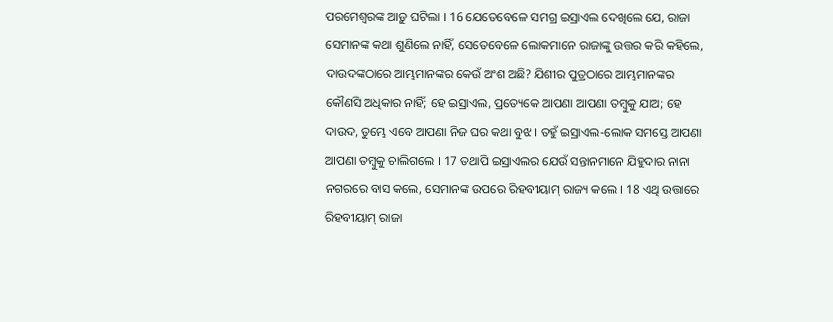ପରମେଶ୍ଵରଙ୍କ ଆଡ଼ୁ ଘଟିଲା । 16 ଯେତେବେଳେ ସମଗ୍ର ଇସ୍ରାଏଲ ଦେଖିଲେ ଯେ, ରାଜା ସେମାନଙ୍କ କଥା ଶୁଣିଲେ ନାହିଁ, ସେତେବେଳେ ଲୋକମାନେ ରାଜାଙ୍କୁ ଉତ୍ତର କରି କହିଲେ, ଦାଉଦଙ୍କଠାରେ ଆମ୍ଭମାନଙ୍କର କେଉଁ ଅଂଶ ଅଛି? ଯିଶୀର ପୁତ୍ରଠାରେ ଆମ୍ଭମାନଙ୍କର କୌଣସି ଅଧିକାର ନାହିଁ; ହେ ଇସ୍ରାଏଲ, ପ୍ରତ୍ୟେକେ ଆପଣା ଆପଣା ତମ୍ଵୁକୁ ଯାଅ; ହେ ଦାଉଦ, ତୁମ୍ଭେ ଏବେ ଆପଣା ନିଜ ଘର କଥା ବୁଝ । ତହୁଁ ଇସ୍ରାଏଲ-ଲୋକ ସମସ୍ତେ ଆପଣା ଆପଣା ତମ୍ଵୁକୁ ଚାଲିଗଲେ । 17 ତଥାପି ଇସ୍ରାଏଲର ଯେଉଁ ସନ୍ତାନମାନେ ଯିହୁଦାର ନାନା ନଗରରେ ବାସ କଲେ, ସେମାନଙ୍କ ଉପରେ ରିହବୀୟାମ୍ ରାଜ୍ୟ କଲେ । 18 ଏଥି ଉତ୍ତାରେ ରିହବୀୟାମ୍ ରାଜା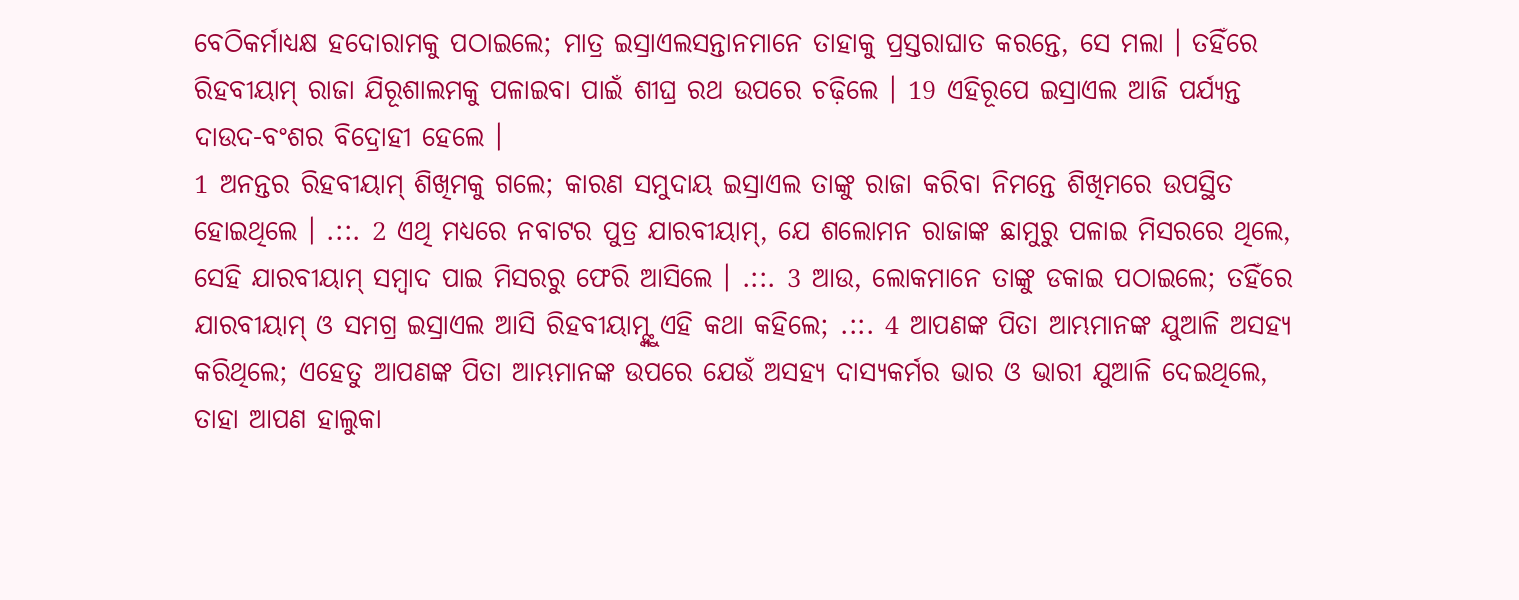ବେଠିକର୍ମାଧ୍ୟକ୍ଷ ହଦୋରାମକୁ ପଠାଇଲେ; ମାତ୍ର ଇସ୍ରାଏଲସନ୍ତାନମାନେ ତାହାକୁ ପ୍ରସ୍ତରାଘାତ କରନ୍ତେ, ସେ ମଲା । ତହିଁରେ ରିହବୀୟାମ୍ ରାଜା ଯିରୂଶାଲମକୁ ପଳାଇବା ପାଇଁ ଶୀଘ୍ର ରଥ ଉପରେ ଚଢ଼ିଲେ । 19 ଏହିରୂପେ ଇସ୍ରାଏଲ ଆଜି ପର୍ଯ୍ୟନ୍ତ ଦାଉଦ-ବଂଶର ବିଦ୍ରୋହୀ ହେଲେ ।
1 ଅନନ୍ତର ରିହବୀୟାମ୍ ଶିଖିମକୁ ଗଲେ; କାରଣ ସମୁଦାୟ ଇସ୍ରାଏଲ ତାଙ୍କୁ ରାଜା କରିବା ନିମନ୍ତେ ଶିଖିମରେ ଉପସ୍ଥିତ ହୋଇଥିଲେ । .::. 2 ଏଥି ମଧ୍ୟରେ ନବାଟର ପୁତ୍ର ଯାରବୀୟାମ୍, ଯେ ଶଲୋମନ ରାଜାଙ୍କ ଛାମୁରୁ ପଳାଇ ମିସରରେ ଥିଲେ, ସେହି ଯାରବୀୟାମ୍ ସମ୍ଵାଦ ପାଇ ମିସରରୁ ଫେରି ଆସିଲେ । .::. 3 ଆଉ, ଲୋକମାନେ ତାଙ୍କୁ ଡକାଇ ପଠାଇଲେ; ତହିଁରେ ଯାରବୀୟାମ୍ ଓ ସମଗ୍ର ଇସ୍ରାଏଲ ଆସି ରିହବୀୟାମ୍ଙ୍କୁ ଏହି କଥା କହିଲେ; .::. 4 ଆପଣଙ୍କ ପିତା ଆମ୍ଭମାନଙ୍କ ଯୁଆଳି ଅସହ୍ୟ କରିଥିଲେ; ଏହେତୁ ଆପଣଙ୍କ ପିତା ଆମ୍ଭମାନଙ୍କ ଉପରେ ଯେଉଁ ଅସହ୍ୟ ଦାସ୍ୟକର୍ମର ଭାର ଓ ଭାରୀ ଯୁଆଳି ଦେଇଥିଲେ, ତାହା ଆପଣ ହାଲୁକା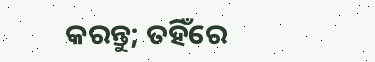କରନ୍ତୁ; ତହିଁରେ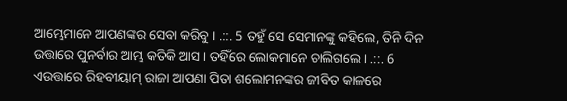ଆମ୍ଭେମାନେ ଆପଣଙ୍କର ସେବା କରିବୁ । .::. 5 ତହୁଁ ସେ ସେମାନଙ୍କୁ କହିଲେ, ତିନି ଦିନ ଉତ୍ତାରେ ପୁନର୍ବାର ଆମ୍ଭ କତିକି ଆସ । ତହିଁରେ ଲୋକମାନେ ଚାଲିଗଲେ । .::. 6 ଏଉତ୍ତାରେ ରିହବୀୟାମ୍ ରାଜା ଆପଣା ପିତା ଶଲୋମନଙ୍କର ଜୀବିତ କାଳରେ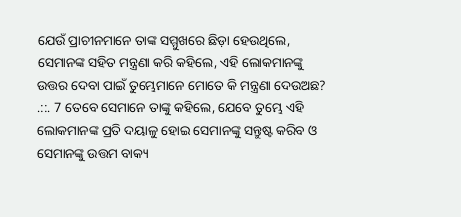ଯେଉଁ ପ୍ରାଚୀନମାନେ ତାଙ୍କ ସମ୍ମୁଖରେ ଛିଡ଼ା ହେଉଥିଲେ, ସେମାନଙ୍କ ସହିତ ମନ୍ତ୍ରଣା କରି କହିଲେ, ଏହି ଲୋକମାନଙ୍କୁ ଉତ୍ତର ଦେବା ପାଇଁ ତୁମ୍ଭେମାନେ ମୋତେ କି ମନ୍ତ୍ରଣା ଦେଉଅଛ? .::. 7 ତେବେ ସେମାନେ ତାଙ୍କୁ କହିଲେ, ଯେବେ ତୁମ୍ଭେ ଏହି ଲୋକମାନଙ୍କ ପ୍ରତି ଦୟାଳୁ ହୋଇ ସେମାନଙ୍କୁ ସନ୍ତୁଷ୍ଟ କରିବ ଓ ସେମାନଙ୍କୁ ଉତ୍ତମ ବାକ୍ୟ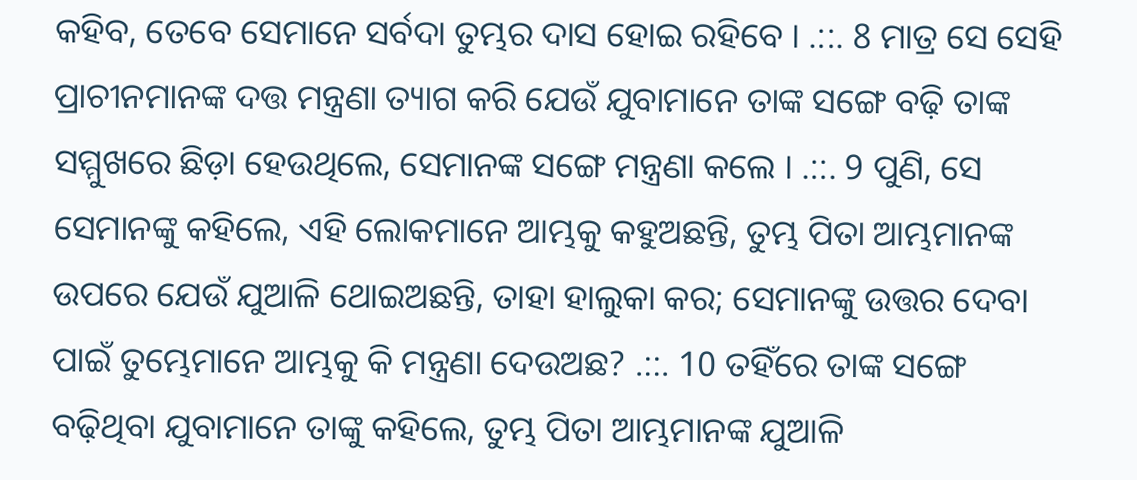କହିବ, ତେବେ ସେମାନେ ସର୍ବଦା ତୁମ୍ଭର ଦାସ ହୋଇ ରହିବେ । .::. 8 ମାତ୍ର ସେ ସେହି ପ୍ରାଚୀନମାନଙ୍କ ଦତ୍ତ ମନ୍ତ୍ରଣା ତ୍ୟାଗ କରି ଯେଉଁ ଯୁବାମାନେ ତାଙ୍କ ସଙ୍ଗେ ବଢ଼ି ତାଙ୍କ ସମ୍ମୁଖରେ ଛିଡ଼ା ହେଉଥିଲେ, ସେମାନଙ୍କ ସଙ୍ଗେ ମନ୍ତ୍ରଣା କଲେ । .::. 9 ପୁଣି, ସେ ସେମାନଙ୍କୁ କହିଲେ, ଏହି ଲୋକମାନେ ଆମ୍ଭକୁ କହୁଅଛନ୍ତି, ତୁମ୍ଭ ପିତା ଆମ୍ଭମାନଙ୍କ ଉପରେ ଯେଉଁ ଯୁଆଳି ଥୋଇଅଛନ୍ତି, ତାହା ହାଲୁକା କର; ସେମାନଙ୍କୁ ଉତ୍ତର ଦେବା ପାଇଁ ତୁମ୍ଭେମାନେ ଆମ୍ଭକୁ କି ମନ୍ତ୍ରଣା ଦେଉଅଛ? .::. 10 ତହିଁରେ ତାଙ୍କ ସଙ୍ଗେ ବଢ଼ିଥିବା ଯୁବାମାନେ ତାଙ୍କୁ କହିଲେ, ତୁମ୍ଭ ପିତା ଆମ୍ଭମାନଙ୍କ ଯୁଆଳି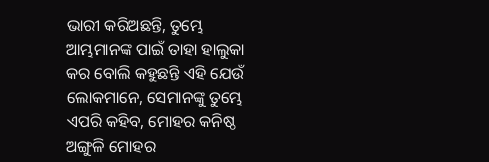ଭାରୀ କରିଅଛନ୍ତି, ତୁମ୍ଭେ ଆମ୍ଭମାନଙ୍କ ପାଇଁ ତାହା ହାଲୁକା କର ବୋଲି କହୁଛନ୍ତି ଏହି ଯେଉଁ ଲୋକମାନେ, ସେମାନଙ୍କୁ ତୁମ୍ଭେ ଏପରି କହିବ, ମୋହର କନିଷ୍ଠ ଅଙ୍ଗୁଳି ମୋହର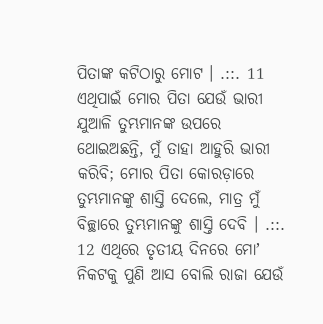ପିତାଙ୍କ କଟିଠାରୁ ମୋଟ । .::. 11 ଏଥିପାଇଁ ମୋର ପିତା ଯେଉଁ ଭାରୀ ଯୁଆଳି ତୁମ୍ଭମାନଙ୍କ ଉପରେ ଥୋଇଅଛନ୍ତି, ମୁଁ ତାହା ଆହୁରି ଭାରୀ କରିବି; ମୋର ପିତା କୋରଡ଼ାରେ ତୁମ୍ଭମାନଙ୍କୁ ଶାସ୍ତି ଦେଲେ, ମାତ୍ର ମୁଁ ବିଚ୍ଛାରେ ତୁମ୍ଭମାନଙ୍କୁ ଶାସ୍ତି ଦେବି । .::. 12 ଏଥିରେ ତୃତୀୟ ଦିନରେ ମୋʼ ନିକଟକୁ ପୁଣି ଆସ ବୋଲି ରାଜା ଯେଉଁ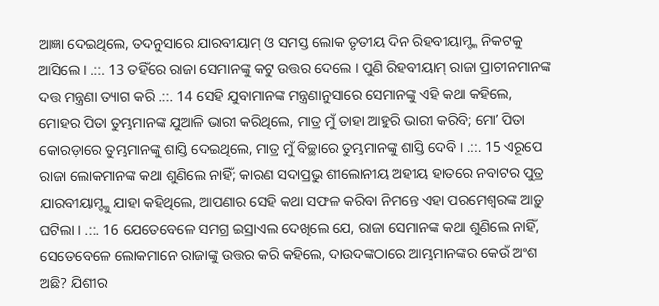ଆଜ୍ଞା ଦେଇଥିଲେ, ତଦନୁସାରେ ଯାରବୀୟାମ୍ ଓ ସମସ୍ତ ଲୋକ ତୃତୀୟ ଦିନ ରିହବୀୟାମ୍ଙ୍କ ନିକଟକୁ ଆସିଲେ । .::. 13 ତହିଁରେ ରାଜା ସେମାନଙ୍କୁ କଟୁ ଉତ୍ତର ଦେଲେ । ପୁଣି ରିହବୀୟାମ୍ ରାଜା ପ୍ରାଚୀନମାନଙ୍କ ଦତ୍ତ ମନ୍ତ୍ରଣା ତ୍ୟାଗ କରି .::. 14 ସେହି ଯୁବାମାନଙ୍କ ମନ୍ତ୍ରଣାନୁସାରେ ସେମାନଙ୍କୁ ଏହି କଥା କହିଲେ, ମୋହର ପିତା ତୁମ୍ଭମାନଙ୍କ ଯୁଆଳି ଭାରୀ କରିଥିଲେ, ମାତ୍ର ମୁଁ ତାହା ଆହୁରି ଭାରୀ କରିବି; ମୋʼ ପିତା କୋରଡ଼ାରେ ତୁମ୍ଭମାନଙ୍କୁ ଶାସ୍ତି ଦେଇଥିଲେ, ମାତ୍ର ମୁଁ ବିଚ୍ଛାରେ ତୁମ୍ଭମାନଙ୍କୁ ଶାସ୍ତି ଦେବି । .::. 15 ଏରୂପେ ରାଜା ଲୋକମାନଙ୍କ କଥା ଶୁଣିଲେ ନାହିଁ; କାରଣ ସଦାପ୍ରଭୁ ଶୀଲୋନୀୟ ଅହୀୟ ହାତରେ ନବାଟର ପୁତ୍ର ଯାରବୀୟାମ୍ଙ୍କୁ ଯାହା କହିଥିଲେ, ଆପଣାର ସେହି କଥା ସଫଳ କରିବା ନିମନ୍ତେ ଏହା ପରମେଶ୍ଵରଙ୍କ ଆଡ଼ୁ ଘଟିଲା । .::. 16 ଯେତେବେଳେ ସମଗ୍ର ଇସ୍ରାଏଲ ଦେଖିଲେ ଯେ, ରାଜା ସେମାନଙ୍କ କଥା ଶୁଣିଲେ ନାହିଁ, ସେତେବେଳେ ଲୋକମାନେ ରାଜାଙ୍କୁ ଉତ୍ତର କରି କହିଲେ, ଦାଉଦଙ୍କଠାରେ ଆମ୍ଭମାନଙ୍କର କେଉଁ ଅଂଶ ଅଛି? ଯିଶୀର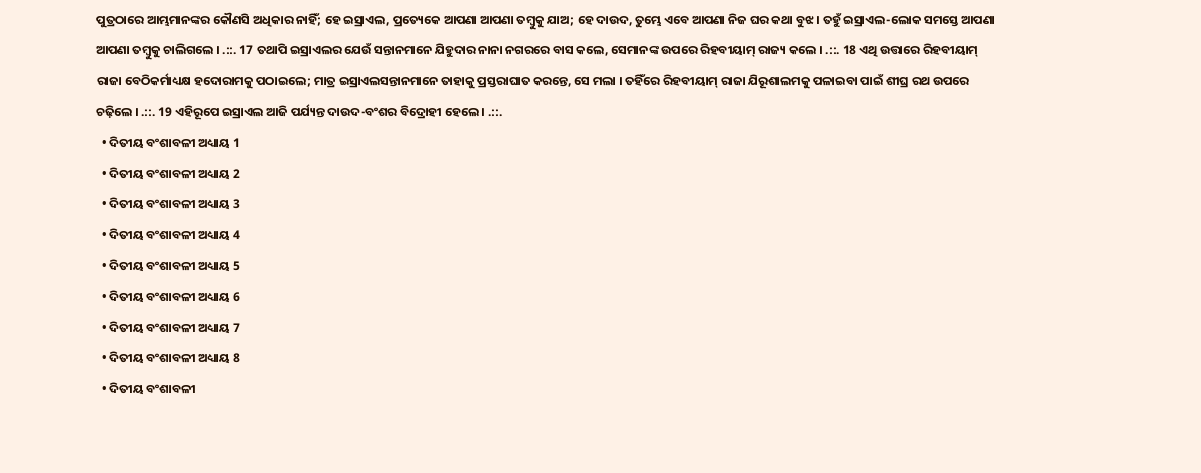ପୁତ୍ରଠାରେ ଆମ୍ଭମାନଙ୍କର କୌଣସି ଅଧିକାର ନାହିଁ; ହେ ଇସ୍ରାଏଲ, ପ୍ରତ୍ୟେକେ ଆପଣା ଆପଣା ତମ୍ଵୁକୁ ଯାଅ; ହେ ଦାଉଦ, ତୁମ୍ଭେ ଏବେ ଆପଣା ନିଜ ଘର କଥା ବୁଝ । ତହୁଁ ଇସ୍ରାଏଲ-ଲୋକ ସମସ୍ତେ ଆପଣା ଆପଣା ତମ୍ଵୁକୁ ଚାଲିଗଲେ । .::. 17 ତଥାପି ଇସ୍ରାଏଲର ଯେଉଁ ସନ୍ତାନମାନେ ଯିହୁଦାର ନାନା ନଗରରେ ବାସ କଲେ, ସେମାନଙ୍କ ଉପରେ ରିହବୀୟାମ୍ ରାଜ୍ୟ କଲେ । .::. 18 ଏଥି ଉତ୍ତାରେ ରିହବୀୟାମ୍ ରାଜା ବେଠିକର୍ମାଧ୍ୟକ୍ଷ ହଦୋରାମକୁ ପଠାଇଲେ; ମାତ୍ର ଇସ୍ରାଏଲସନ୍ତାନମାନେ ତାହାକୁ ପ୍ରସ୍ତରାଘାତ କରନ୍ତେ, ସେ ମଲା । ତହିଁରେ ରିହବୀୟାମ୍ ରାଜା ଯିରୂଶାଲମକୁ ପଳାଇବା ପାଇଁ ଶୀଘ୍ର ରଥ ଉପରେ ଚଢ଼ିଲେ । .::. 19 ଏହିରୂପେ ଇସ୍ରାଏଲ ଆଜି ପର୍ଯ୍ୟନ୍ତ ଦାଉଦ-ବଂଶର ବିଦ୍ରୋହୀ ହେଲେ । .::.
  • ଦିତୀୟ ବଂଶାବଳୀ ଅଧ୍ୟାୟ 1
  • ଦିତୀୟ ବଂଶାବଳୀ ଅଧ୍ୟାୟ 2
  • ଦିତୀୟ ବଂଶାବଳୀ ଅଧ୍ୟାୟ 3
  • ଦିତୀୟ ବଂଶାବଳୀ ଅଧ୍ୟାୟ 4
  • ଦିତୀୟ ବଂଶାବଳୀ ଅଧ୍ୟାୟ 5
  • ଦିତୀୟ ବଂଶାବଳୀ ଅଧ୍ୟାୟ 6
  • ଦିତୀୟ ବଂଶାବଳୀ ଅଧ୍ୟାୟ 7
  • ଦିତୀୟ ବଂଶାବଳୀ ଅଧ୍ୟାୟ 8
  • ଦିତୀୟ ବଂଶାବଳୀ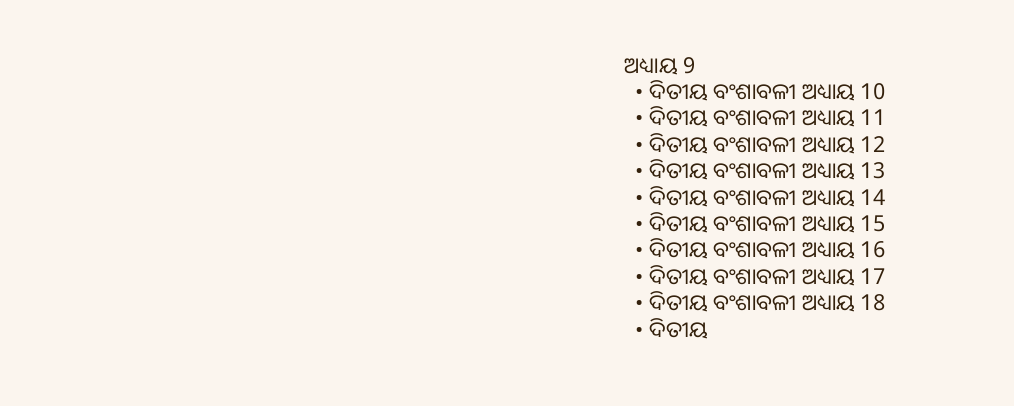ଅଧ୍ୟାୟ 9
  • ଦିତୀୟ ବଂଶାବଳୀ ଅଧ୍ୟାୟ 10
  • ଦିତୀୟ ବଂଶାବଳୀ ଅଧ୍ୟାୟ 11
  • ଦିତୀୟ ବଂଶାବଳୀ ଅଧ୍ୟାୟ 12
  • ଦିତୀୟ ବଂଶାବଳୀ ଅଧ୍ୟାୟ 13
  • ଦିତୀୟ ବଂଶାବଳୀ ଅଧ୍ୟାୟ 14
  • ଦିତୀୟ ବଂଶାବଳୀ ଅଧ୍ୟାୟ 15
  • ଦିତୀୟ ବଂଶାବଳୀ ଅଧ୍ୟାୟ 16
  • ଦିତୀୟ ବଂଶାବଳୀ ଅଧ୍ୟାୟ 17
  • ଦିତୀୟ ବଂଶାବଳୀ ଅଧ୍ୟାୟ 18
  • ଦିତୀୟ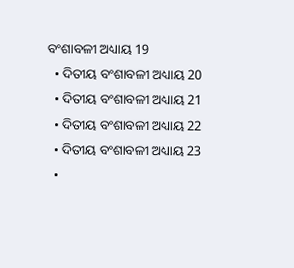ବଂଶାବଳୀ ଅଧ୍ୟାୟ 19
  • ଦିତୀୟ ବଂଶାବଳୀ ଅଧ୍ୟାୟ 20
  • ଦିତୀୟ ବଂଶାବଳୀ ଅଧ୍ୟାୟ 21
  • ଦିତୀୟ ବଂଶାବଳୀ ଅଧ୍ୟାୟ 22
  • ଦିତୀୟ ବଂଶାବଳୀ ଅଧ୍ୟାୟ 23
  •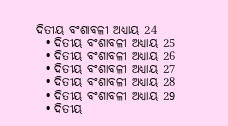ଦିତୀୟ ବଂଶାବଳୀ ଅଧ୍ୟାୟ 24
  • ଦିତୀୟ ବଂଶାବଳୀ ଅଧ୍ୟାୟ 25
  • ଦିତୀୟ ବଂଶାବଳୀ ଅଧ୍ୟାୟ 26
  • ଦିତୀୟ ବଂଶାବଳୀ ଅଧ୍ୟାୟ 27
  • ଦିତୀୟ ବଂଶାବଳୀ ଅଧ୍ୟାୟ 28
  • ଦିତୀୟ ବଂଶାବଳୀ ଅଧ୍ୟାୟ 29
  • ଦିତୀୟ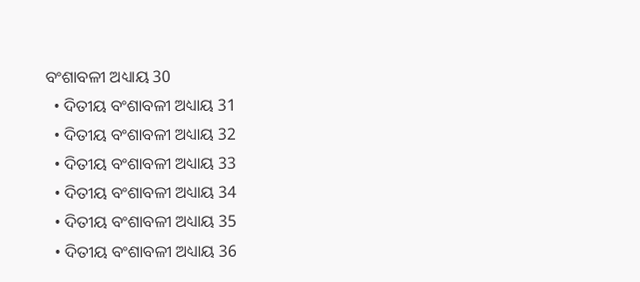ବଂଶାବଳୀ ଅଧ୍ୟାୟ 30
  • ଦିତୀୟ ବଂଶାବଳୀ ଅଧ୍ୟାୟ 31
  • ଦିତୀୟ ବଂଶାବଳୀ ଅଧ୍ୟାୟ 32
  • ଦିତୀୟ ବଂଶାବଳୀ ଅଧ୍ୟାୟ 33
  • ଦିତୀୟ ବଂଶାବଳୀ ଅଧ୍ୟାୟ 34
  • ଦିତୀୟ ବଂଶାବଳୀ ଅଧ୍ୟାୟ 35
  • ଦିତୀୟ ବଂଶାବଳୀ ଅଧ୍ୟାୟ 36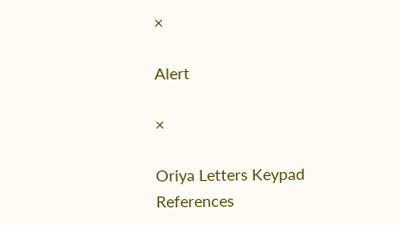×

Alert

×

Oriya Letters Keypad References